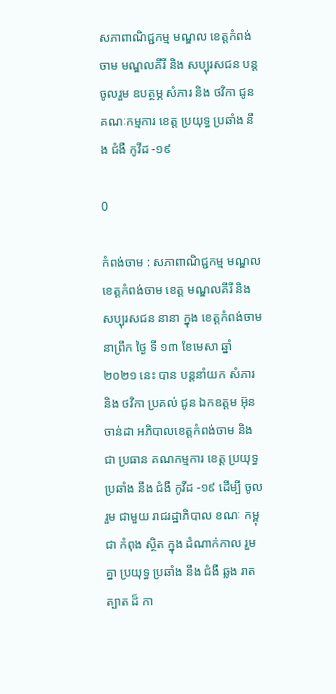សភាពាណិជ្ជកម្ម មណ្ឌល ខេត្តកំពង់ចាម មណ្ឌលគីរី និង សប្បុរសជន បន្តចូលរួម ឧបត្ថម្ភ សំភារ និង ថវិកា ជូនគណៈកម្មការ ខេត្ត ប្រយុទ្ធ ប្រឆាំង នឹង ជំងឺ កូវីដ -១៩

0

កំពង់ចាម : សភាពាណិជ្ជកម្ម មណ្ឌល ខេត្តកំពង់ចាម ខេត្ត មណ្ឌលគីរី និង សប្បុរសជន នានា ក្នុង ខេត្តកំពង់ចាម នាព្រឹក ថ្ងៃ ទី ១៣ ខែមេសា ឆ្នាំ ២០២១ នេះ បាន បន្តនាំយក សំភារ និង ថវិកា ប្រគល់ ជូន ឯកឧត្តម អ៊ុន ចាន់ដា អភិបាលខេត្តកំពង់ចាម និង ជា ប្រធាន គណកម្មការ ខេត្ត ប្រយុទ្ធ ប្រឆាំង នឹង ជំងឺ កូវីដ -១៩ ដេីម្បី ចូលរួម ជាមួយ រាជរដ្ឋាភិបាល ខណៈ កម្ពុជា កំពុង ស្ថិត ក្នុង ដំណាក់កាល រួមគ្នា ប្រយុទ្ធ ប្រឆាំង នឹង ជំងឺ ឆ្លង រាតត្បាត ដ៏ កា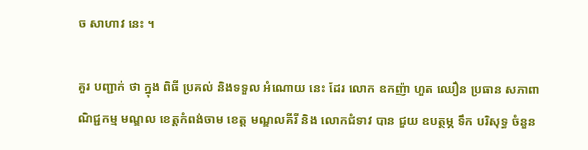ច សាហាវ នេះ ។

គួរ បញ្ជាក់ ថា ក្នុង ពិធី ប្រគល់ និងទទួល អំណោយ នេះ ដែរ លោក ឧកញ៉ា ហួត ឈឿន ប្រធាន សភាពាណិជ្ជកម្ម មណ្ឌល ខេត្តកំពង់ចាម ខេត្ត មណ្ឌលគីរី និង លោកជំទាវ បាន ជួយ ឧបត្ថម្ភ ទឹក បរិសុទ្ធ ចំនួន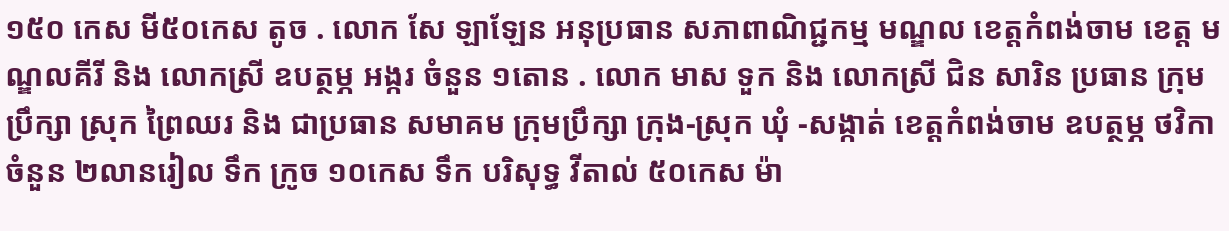១៥០ កេស មី៥០កេស តូច . លោក សែ ឡាឡែន អនុប្រធាន សភាពាណិជ្ជកម្ម មណ្ឌល ខេត្តកំពង់ចាម ខេត្ត មណ្ឌលគីរី និង លោកស្រី ឧបត្ថម្ភ អង្ករ ចំនួន ១តោន . លោក មាស ទួក និង លោកស្រី ជិន សារិន ប្រធាន ក្រុមប្រឹក្សា ស្រុក ព្រៃឈរ និង ជាប្រធាន សមាគម ក្រុមប្រឹក្សា ក្រុង-ស្រុក ឃុំ -សង្កាត់ ខេត្តកំពង់ចាម ឧបត្ថម្ភ ថវិកា ចំនួន ២លានរៀល ទឹក ក្រូច ១០កេស ទឹក បរិសុទ្ធ វីតាល់ ៥០កេស ម៉ា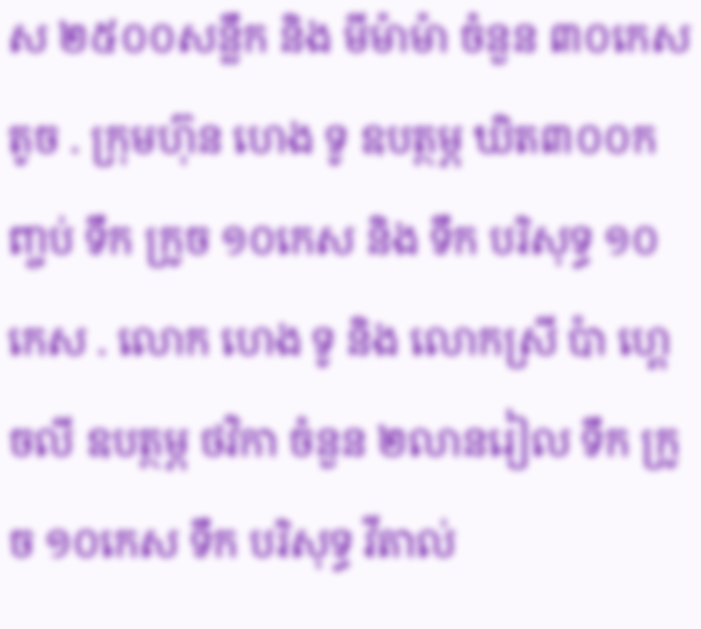ស ២៥០០សន្លឹក និង មីម៉ាម៉ា ចំនួន ៣០កេស តូច . ក្រុមហ៊ុន ហេង ទូ ឧបត្ថម្ភ ឃិត៣០០កញ្ចប់ ទឹក ក្រូច ១០កេស និង ទឹក បរិសុទ្ធ ១០កេស . លោក ហេង ទូ និង លោកស្រី ប៉ា ហ្គេចលី ឧបត្ថម្ភ ថវិកា ចំនួន ២លានរៀល ទឹក ក្រូច ១០កេស ទឹក បរិសុទ្ធ វីតាល់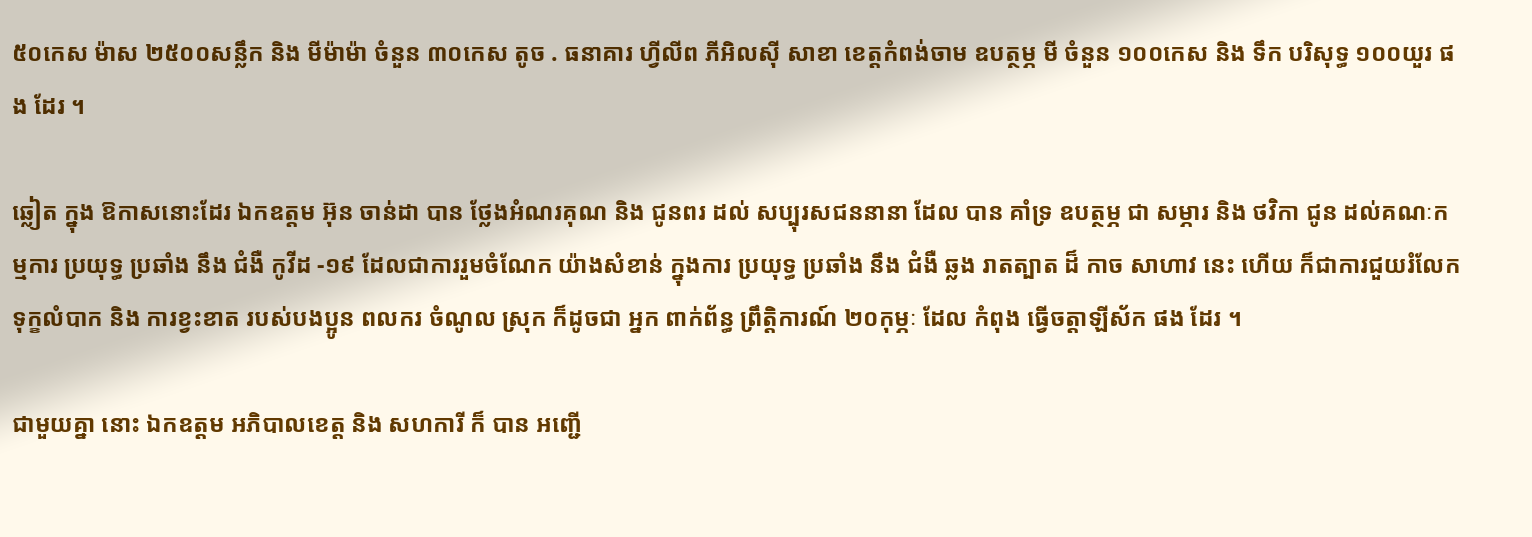៥០កេស ម៉ាស ២៥០០សន្លឹក និង មីម៉ាម៉ា ចំនួន ៣០កេស តូច . ធនាគារ ហ្វីលីព ភីអិលស៊ី សាខា ខេត្តកំពង់ចាម ឧបត្ថម្ភ មី ចំនួន ១០០កេស និង ទឹក បរិសុទ្ធ ១០០យួរ ផង ដែរ ។

ឆ្លៀត ក្នុង ឱកាសនោះដែរ ឯកឧត្តម អ៊ុន ចាន់ដា បាន ថ្លែងអំណរគុណ និង ជូនពរ ដល់ សប្បុរសជននានា ដែល បាន គាំទ្រ ឧបត្ថម្ភ ជា សម្ភារ និង ថវិកា ជូន ដល់គណៈកម្មការ ប្រយុទ្ធ ប្រឆាំង នឹង ជំងឺ កូវីដ -១៩ ដែលជាការរួមចំណែក យ៉ាងសំខាន់ ក្នុងការ ប្រយុទ្ធ ប្រឆាំង នឹង ជំងឺ ឆ្លង រាតត្បាត ដ៏ កាច សាហាវ នេះ ហើយ ក៏ជាការជួយរំលែកទុក្ខលំបាក និង ការខ្វះខាត របស់បងប្អូន ពលករ ចំណូល ស្រុក ក៏ដូចជា អ្នក ពាក់ព័ន្ធ ព្រឹត្តិការណ៍ ២០កុម្ភៈ ដែល កំពុង ធ្វើចត្តាឡីស័ក ផង ដែរ ។

ជាមួយគ្នា នោះ ឯកឧត្ដម អភិបាលខេត្ត និង សហការី ក៏ បាន អញ្ជើ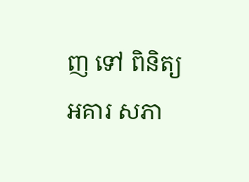ញ ទៅ ពិនិត្យ អគារ សភា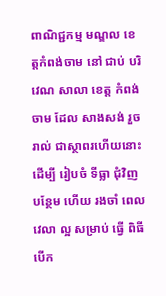ពាណិជ្ជកម្ម មណ្ឌល ខេត្តកំពង់ចាម នៅ ជាប់ បរិវេណ សាលា ខេត្ត កំពង់ចាម ដែល សាងសង់ រួចរាល់ ជាស្ថាពរហេីយនោះ ដេីម្បី រៀបចំ ទីធ្លា ជុំវិញ បន្ថែម ហើយ រងចាំ ពេល វេលា ល្អ សម្រាប់ ធ្វើ ពិធី បេីក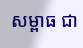សម្ពាធ ជា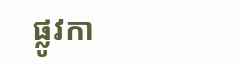ផ្លូវកា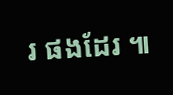រ ផងដែរ ៕